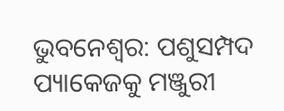ଭୁବନେଶ୍ବର: ପଶୁସମ୍ପଦ ପ୍ୟାକେଜକୁ ମଞ୍ଜୁରୀ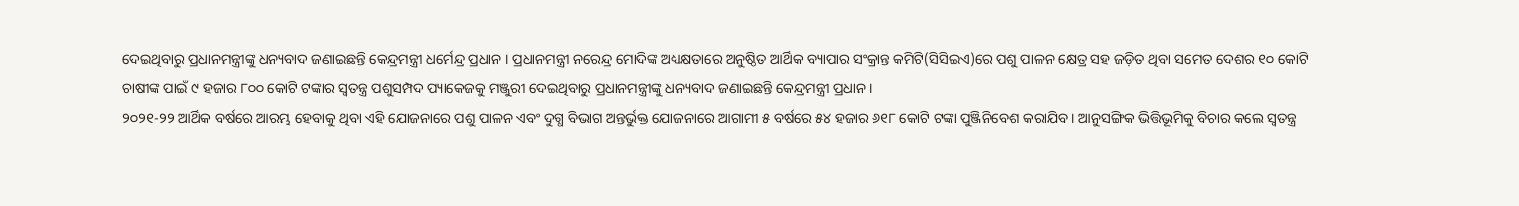ଦେଇଥିବାରୁ ପ୍ରଧାନମନ୍ତ୍ରୀଙ୍କୁ ଧନ୍ୟବାଦ ଜଣାଇଛନ୍ତି କେନ୍ଦ୍ରମନ୍ତ୍ରୀ ଧର୍ମେନ୍ଦ୍ର ପ୍ରଧାନ । ପ୍ରଧାନମନ୍ତ୍ରୀ ନରେନ୍ଦ୍ର ମୋଦିଙ୍କ ଅଧ୍ୟକ୍ଷତାରେ ଅନୁଷ୍ଠିତ ଆର୍ଥିକ ବ୍ୟାପାର ସଂକ୍ରାନ୍ତ କମିଟି(ସିସିଇଏ)ରେ ପଶୁ ପାଳନ କ୍ଷେତ୍ର ସହ ଜଡ଼ିତ ଥିବା ସମେତ ଦେଶର ୧୦ କୋଟି ଚାଷୀଙ୍କ ପାଇଁ ୯ ହଜାର ୮୦୦ କୋଟି ଟଙ୍କାର ସ୍ବତନ୍ତ୍ର ପଶୁସମ୍ପଦ ପ୍ୟାକେଜକୁ ମଞ୍ଜୁରୀ ଦେଇଥିବାରୁ ପ୍ରଧାନମନ୍ତ୍ରୀଙ୍କୁ ଧନ୍ୟବାଦ ଜଣାଇଛନ୍ତି କେନ୍ଦ୍ରମନ୍ତ୍ରୀ ପ୍ରଧାନ ।
୨୦୨୧-୨୨ ଆର୍ଥିକ ବର୍ଷରେ ଆରମ୍ଭ ହେବାକୁ ଥିବା ଏହି ଯୋଜନାରେ ପଶୁ ପାଳନ ଏବଂ ଦୁଗ୍ଧ ବିଭାଗ ଅନ୍ତର୍ଭୁକ୍ତ ଯୋଜନାରେ ଆଗାମୀ ୫ ବର୍ଷରେ ୫୪ ହଜାର ୬୧୮ କୋଟି ଟଙ୍କା ପୁଞ୍ଜିନିବେଶ କରାଯିବ । ଆନୁସଙ୍ଗିକ ଭିତ୍ତିଭୂମିକୁ ବିଚାର କଲେ ସ୍ବତନ୍ତ୍ର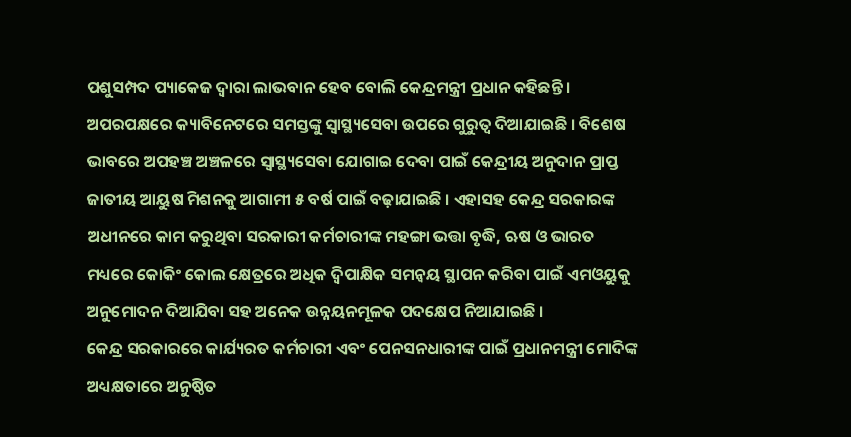ପଶୁସମ୍ପଦ ପ୍ୟାକେଜ ଦ୍ବାରା ଲାଭବାନ ହେବ ବୋଲି କେନ୍ଦ୍ରମନ୍ତ୍ରୀ ପ୍ରଧାନ କହିଛନ୍ତି ।
ଅପରପକ୍ଷରେ କ୍ୟାବିନେଟରେ ସମସ୍ତଙ୍କୁ ସ୍ବାସ୍ଥ୍ୟସେବା ଉପରେ ଗୁରୁତ୍ବ ଦିଆଯାଇଛି । ବିଶେଷ ଭାବରେ ଅପହଞ୍ଚ ଅଞ୍ଚଳରେ ସ୍ବାସ୍ଥ୍ୟସେବା ଯୋଗାଇ ଦେବା ପାଇଁ କେନ୍ଦ୍ରୀୟ ଅନୁଦାନ ପ୍ରାପ୍ତ ଜାତୀୟ ଆୟୁଷ ମିଶନକୁ ଆଗାମୀ ୫ ବର୍ଷ ପାଇଁ ବଢ଼ାଯାଇଛି । ଏହାସହ କେନ୍ଦ୍ର ସରକାରଙ୍କ ଅଧୀନରେ କାମ କରୁଥିବା ସରକାରୀ କର୍ମଚାରୀଙ୍କ ମହଙ୍ଗା ଭତ୍ତା ବୃଦ୍ଧି, ଋଷ ଓ ଭାରତ ମଧ୍ୟରେ କୋକିଂ କୋଲ କ୍ଷେତ୍ରରେ ଅଧିକ ଦ୍ବିପାକ୍ଷିକ ସମନ୍ବୟ ସ୍ଥାପନ କରିବା ପାଇଁ ଏମଓୟୁକୁ ଅନୁମୋଦନ ଦିଆଯିବା ସହ ଅନେକ ଉନ୍ନୟନମୂଳକ ପଦକ୍ଷେପ ନିଆଯାଇଛି ।
କେନ୍ଦ୍ର ସରକାରରେ କାର୍ଯ୍ୟରତ କର୍ମଚାରୀ ଏବଂ ପେନସନଧାରୀଙ୍କ ପାଇଁ ପ୍ରଧାନମନ୍ତ୍ରୀ ମୋଦିଙ୍କ ଅଧ୍ୟକ୍ଷତାରେ ଅନୁଷ୍ଠିତ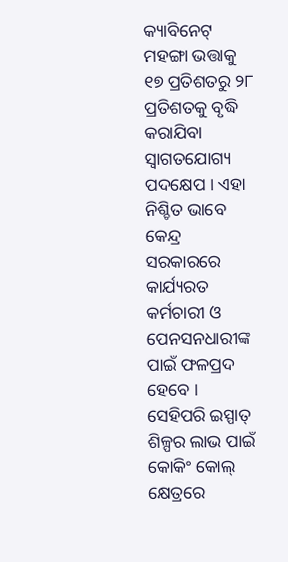କ୍ୟାବିନେଟ୍ ମହଙ୍ଗା ଭତ୍ତାକୁ ୧୭ ପ୍ରତିଶତରୁ ୨୮ ପ୍ରତିଶତକୁ ବୃଦ୍ଧି କରାଯିବା ସ୍ବାଗତଯୋଗ୍ୟ ପଦକ୍ଷେପ । ଏହା ନିଶ୍ଚିତ ଭାବେ କେନ୍ଦ୍ର ସରକାରରେ କାର୍ଯ୍ୟରତ କର୍ମଚାରୀ ଓ ପେନସନଧାରୀଙ୍କ ପାଇଁ ଫଳପ୍ରଦ ହେବେ । ସେହିପରି ଇସ୍ପାତ୍ ଶିଳ୍ପର ଲାଭ ପାଇଁ କୋକିଂ କୋଲ୍ କ୍ଷେତ୍ରରେ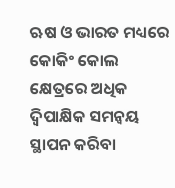ଋଷ ଓ ଭାରତ ମଧ୍ୟରେ କୋକିଂ କୋଲ କ୍ଷେତ୍ରରେ ଅଧିକ ଦ୍ବିପାକ୍ଷିକ ସମନ୍ବୟ ସ୍ଥାପନ କରିବା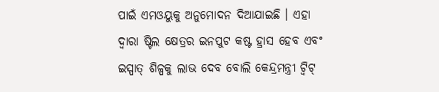ପାଇଁ ଏମଓୟୁକୁ ଅନୁମୋଦନ ଦିଆଯାଇଛି । ଏହା ଦ୍ବାରା ଷ୍ଟିଲ କ୍ଷେତ୍ରର ଇନପୁଟ କଷ୍ଟ ହ୍ରାସ ହେବ ଏବଂ ଇସ୍ପାତ୍ ଶିଳ୍ପକୁ ଲାଭ ଦେବ ବୋଲି କେନ୍ଦ୍ରମନ୍ତ୍ରୀ ଟ୍ବିଟ୍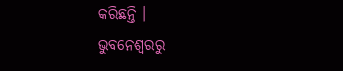କରିଛନ୍ତି ।
ଭୁବନେଶ୍ବରରୁ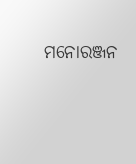ମନୋରଞ୍ଜନ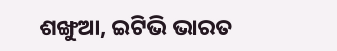ଶଙ୍ଖୁଆ, ଇଟିଭି ଭାରତ